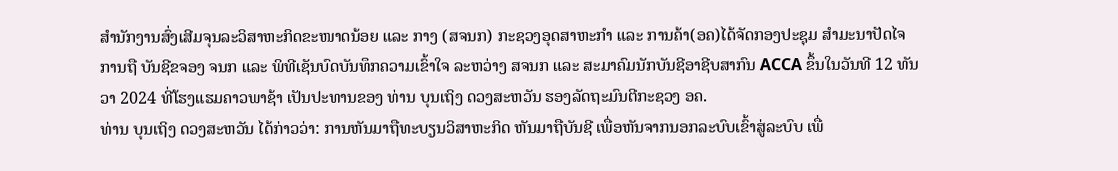ສໍານັກງານສົ່ງເສີມຈຸນລະວິສາຫະກິດຂະໜາດນ້ອຍ ແລະ ກາງ (ສຈນກ) ກະຊວງອຸດສາຫະກໍາ ແລະ ການຄ້າ(ອຄ)ໄດ້ຈັດກອງປະຊຸມ ສໍາມະນາປັດໄຈ ການຖື ບັນຊີຂຈອງ ຈນກ ແລະ ພິທີເຊັນບົດບັນທຶກຄວາມເຂົ້າໃຈ ລະຫວ່າງ ສຈນກ ແລະ ສະມາຄົມນັກບັນຊີອາຊີບສາກົນ ACCA ຂຶ້ນໃນວັນທີ 12 ທັນວາ 2024 ທີ່ໂຮງແຮມຄາວພາຊ້າ ເປັນປະທານຂອງ ທ່ານ ບຸນເຖິງ ດວງສະຫວັນ ຮອງລັດຖະມົນຕີກະຊວງ ອຄ.
ທ່ານ ບຸນເຖິງ ດວງສະຫວັນ ໄດ້ກ່າວວ່າ: ການຫັນມາຖືທະບຽນວິສາຫະກິດ ຫັນມາຖືບັນຊີ ເພື່ອຫັນຈາກນອກລະບົບເຂົ້າສູ່ລະບົບ ເພື່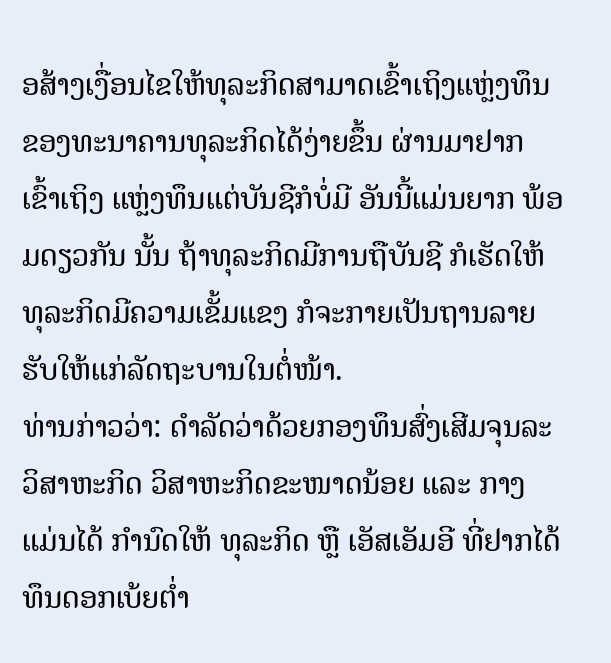ອສ້າງເງື່ອນໄຂໃຫ້ທຸລະກິດສາມາດເຂົ້າເຖິງແຫຼ່ງທຶນ ຂອງທະນາຄານທຸລະກິດໄດ້ງ່າຍຂຶ້ນ ຜ່ານມາຢາກ ເຂົ້າເຖິງ ແຫຼ່ງທຶນແຕ່ບັນຊີກໍບໍ່ມີ ອັນນີ້ແມ່ນຍາກ ພ້ອມດຽວກັນ ນັ້ນ ຖ້າທຸລະກິດມີການຖືບັນຊີ ກໍເຮັດໃຫ້ທຸລະກິດມີຄວາມເຂັ້ມແຂງ ກໍຈະກາຍເປັນຖານລາຍຮັບໃຫ້ແກ່ລັດຖະບານໃນຕໍ່ໜ້າ.
ທ່ານກ່າວວ່າ: ດໍາລັດວ່າດ້ວຍກອງທຶນສົ່ງເສີມຈຸນລະວິສາຫະກິດ ວິສາຫະກິດຂະໜາດນ້ອຍ ແລະ ກາງ ແມ່ນໄດ້ ກໍານົດໃຫ້ ທຸລະກິດ ຫຼື ເອັສເອັມອີ ທີ່ຢາກໄດ້ທຶນດອກເບ້ຍຕໍ່າ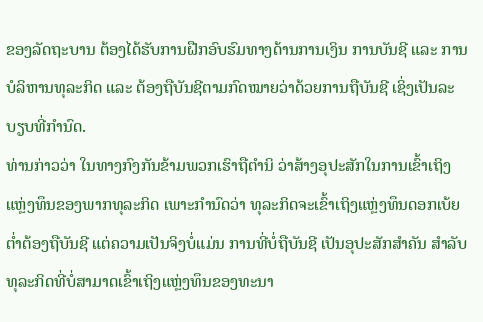ຂອງລັດຖະບານ ຕ້ອງໄດ້ຮັບການຝືກອົບຮົມທາງດ້ານການເງິນ ການບັນຊີ ແລະ ການບໍລິຫານທຸລະກິດ ແລະ ຕ້ອງຖືບັນຊີຕາມກົດໝາຍວ່າດ້ວຍການຖືບັນຊີ ເຊິ່ງເປັນລະບຽບທີ່ກໍານົດ.
ທ່ານກ່າວວ່າ ໃນທາງກົງກັນຂ້າມພວກເຮົາຖືຕໍານິ ວ່າສ້າງອຸປະສັກໃນການເຂົ້າເຖິງແຫຼ່ງທຶນຂອງພາກທຸລະກິດ ເພາະກໍານົດວ່າ ທຸລະກິດຈະເຂົ້າເຖິງແຫຼ່ງທຶນດອກເບ້ຍຕໍ່າຕ້ອງຖືບັນຊີ ແຕ່ຄວາມເປັນຈິງບໍ່ແມ່ນ ການທີ່ບໍ່ຖືບັນຊີ ເປັນອຸປະສັກສໍາຄັນ ສໍາລັບທຸລະກິດທີ່ບໍ່ສາມາດເຂົ້າເຖິງແຫຼ່ງທຶນຂອງທະນາ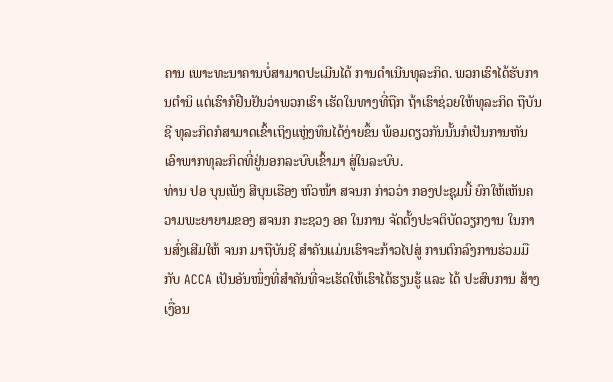ຄານ ເພາະທະນາຄານບໍ່ສາມາດປະເມີນໄດ້ ການດໍາເນີນທຸລະກິດ. ພວກເຮົາໄດ້ຮັບການຕໍານິ ແຕ່ເຮົາກໍຢືນຢັນວ່າພວກເຮົາ ເຮັດໃນທາງທີ່ຖືກ ຖ້າເຮົາຊ່ວຍໃຫ້ທຸລະກິດ ຖືບັນຊີ ທຸລະກິດກໍສາມາດເຂົ້າເຖິງແຫຼ່ງທຶນໄດ້ງ່າຍຂຶ້ນ ພ້ອມດຽວກັນນັ້ນກໍເປັນການຫັນເອົາພາກທຸລະກິດທີ່ຢູ່ນອກລະບົບເຂົ້າມາ ສູ່ໃນລະບົບ.
ທ່ານ ປອ ບຸນເພັງ ສີບຸນເຮືອງ ຫົວໜ້າ ສຈນກ ກ່າວວ່າ ກອງປະຊຸມນີ້ ຍົກໃຫ້ເຫັນຄວາມພະຍາຍາມຂອງ ສຈນກ ກະຊວງ ອຄ ໃນການ ຈັດຕັ້ງປະຈຕິບັດວຽກງານ ໃນການສົ່ງເສີມໃຫ້ ຈນກ ມາຖືບັນຊີ ສໍາຄັນແມ່ນເຮົາຈະກ້າວໄປສູ່ ການຕົກລົງການຮ່ວມມືກັບ ACCA ເປັນອັນໜຶ່ງທີ່ສໍາຄັນທີ່ຈະເຮັດໃຫ້ເຮົາໄດ້ຮຽນຮູ້ ແລະ ໄດ້ ປະສົບການ ສ້າງເງື່ອນ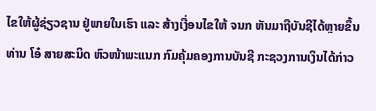ໄຂໃຫ້ຜູ້ຊ່ຽວຊານ ຢູ່ພາຍໃນເຮົາ ແລະ ສ້າງເງື່ອນໄຂໃຫ້ ຈນກ ຫັນມາຖືບັນຊີໄດ້ຫຼາຍຂຶ້ນ
ທ່ານ ໂອ໋ ສາຍສະນິດ ຫົວໜ້າພະແນກ ກົມຄຸ້ມຄອງການບັນຊີ ກະຊວງການເງິນໄດ້ກ່າວ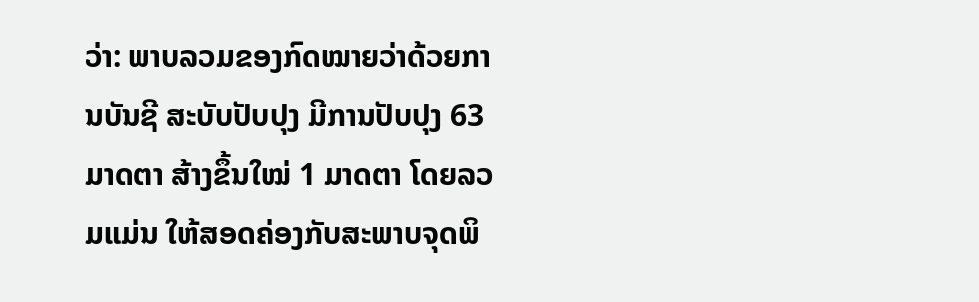ວ່າ: ພາບລວມຂອງກົດໝາຍວ່າດ້ວຍການບັນຊີ ສະບັບປັບປຸງ ມີການປັບປຸງ 63 ມາດຕາ ສ້າງຂຶ້ນໃໝ່ 1 ມາດຕາ ໂດຍລວມແມ່ນ ໃຫ້ສອດຄ່ອງກັບສະພາບຈຸດພິ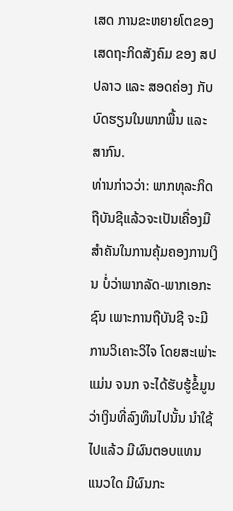ເສດ ການຂະຫຍາຍໂຕຂອງເສດຖະກິດສັງຄົມ ຂອງ ສປປລາວ ແລະ ສອດຄ່ອງ ກັບບົດຮຽນໃນພາກພື້ນ ແລະ ສາກົນ.
ທ່ານກ່າວວ່າ: ພາກທຸລະກິດຖືບັນຊີແລ້ວຈະເປັນເຄື່ອງມືສໍາຄັນໃນການຄຸ້ມຄອງການເງິນ ບໍ່ວ່າພາກລັດ-ພາກເອກະຊົນ ເພາະການຖືບັນຊີ ຈະມີການວິເຄາະວິໄຈ ໂດຍສະເພ່າະແມ່ນ ຈນກ ຈະໄດ້ຮັບຮູ້ຂໍ້ມູນວ່າເງິນທີ່ລົງທຶນໄປນັ້ນ ນໍາໃຊ້ໄປແລ້ວ ມີຜົນຕອບແທນ ແນວໃດ ມີຜົນກະ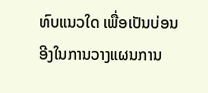ທົບແນວໃດ ເພື່ອເປັນບ່ອນອີງໃນການວາງແຜນການ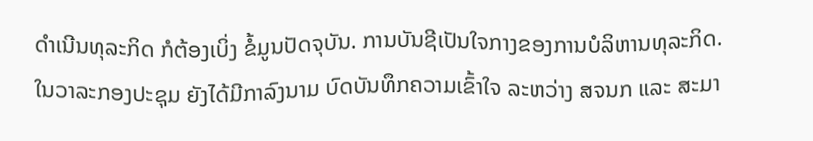ດໍາເນີນທຸລະກິດ ກໍຕ້ອງເບິ່ງ ຂໍ້ມູນປັດຈຸບັນ. ການບັນຊີເປັນໃຈກາງຂອງການບໍລິຫານທຸລະກິດ.
ໃນວາລະກອງປະຊຸມ ຍັງໄດ້ມີກາລົງນາມ ບົດບັນທຶກຄວາມເຂົ້າໃຈ ລະຫວ່າງ ສຈນກ ແລະ ສະມາ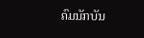ຄົມນັກບັນ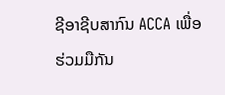ຊີອາຊີບສາກົນ ACCA ເພື່ອຮ່ວມມືກັນ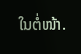ໃນຕໍ່ໜ້າ.